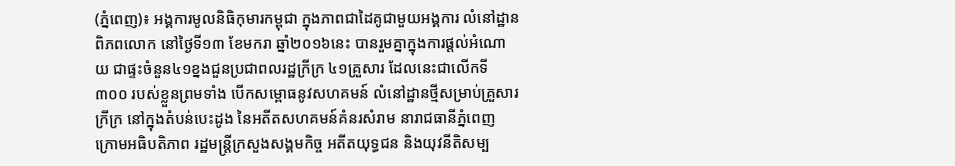(ភ្នំពេញ)៖ អង្គការមូលនិធិកុមារកម្ពុជា ក្នុងភាពជាដៃគូជាមួយអង្គការ លំនៅដ្ឋានពិភពលោក នៅថ្ងៃទី១៣ ខែមករា ឆ្នាំ២០១៦នេះ បានរួមគ្នាក្នុងការផ្ដល់អំណោយ ជាផ្ទះចំនួន៤១ខ្នងជួនប្រជាពលរដ្ឋក្រីក្រ ៤១គ្រួសារ ដែលនេះជាលើកទី៣០០ របស់ខ្លួនព្រមទាំង បើកសម្ពោធនូវសហគមន៍ លំនៅដ្ឋានថ្មីសម្រាប់គ្រួសារក្រីក្រ នៅក្នុងតំបន់បេះដូង នៃអតីតសហគមន៍គំនរសំរាម នារាជធានីភ្នំពេញ ក្រោមអធិបតិភាព រដ្ឋមន្រ្តីក្រសួងសង្គមកិច្ច អតីតយុទ្ធជន និងយុវនីតិសម្ប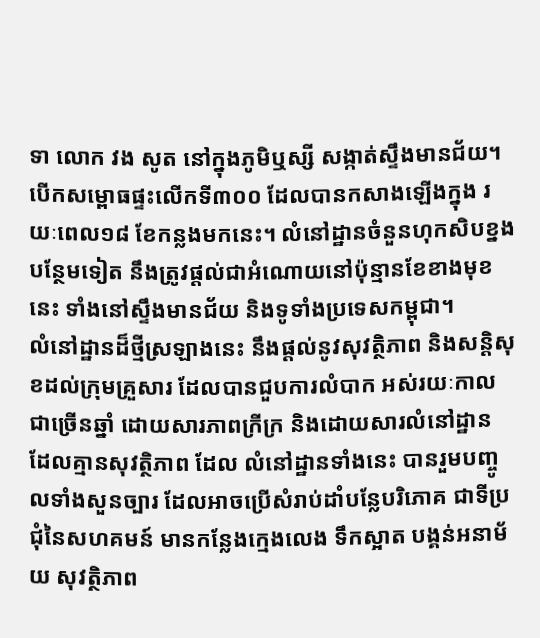ទា លោក វង សូត នៅក្នុងភូមិឬស្សី សង្កាត់ស្ទឹងមានជ័យ។
បើកសម្ពោធផ្ទះលើកទី៣០០ ដែលបានកសាងឡើងក្នុង រយៈពេល១៨ ខែកន្លងមកនេះ។ លំនៅដ្ឋានចំនួនហុកសិបខ្នងបន្ថែមទៀត នឹងត្រូវផ្តល់ជាអំណោយនៅប៉ុន្មានខែខាងមុខនេះ ទាំងនៅស្ទឹងមានជ័យ និងទូទាំងប្រទេសកម្ពុជា។
លំនៅដ្ឋានដ៏ថ្មីស្រឡាងនេះ នឹងផ្ដល់នូវសុវត្ថិភាព និងសន្ដិសុខដល់ក្រុមគ្រួសារ ដែលបានជួបការលំបាក អស់រយៈកាលជាច្រើនឆ្នាំ ដោយសារភាពក្រីក្រ និងដោយសារលំនៅដ្ឋាន ដែលគ្មានសុវត្ថិភាព ដែល លំនៅដ្ឋានទាំងនេះ បានរួមបញ្ចូលទាំងសួនច្បារ ដែលអាចប្រើសំរាប់ដាំបន្លែបរិភោគ ជាទីប្រជុំនៃសហគមន៍ មានកន្លែងក្មេងលេង ទឹកស្អាត បង្គន់អនាម័យ សុវត្ថិភាព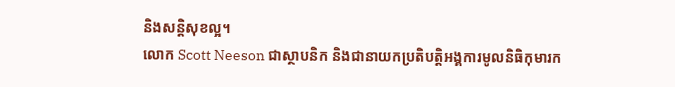និងសន្តិសុខល្អ។
លោក Scott Neeson ជាស្ថាបនិក និងជានាយកប្រតិបត្តិអង្គការមូលនិធិកុមារក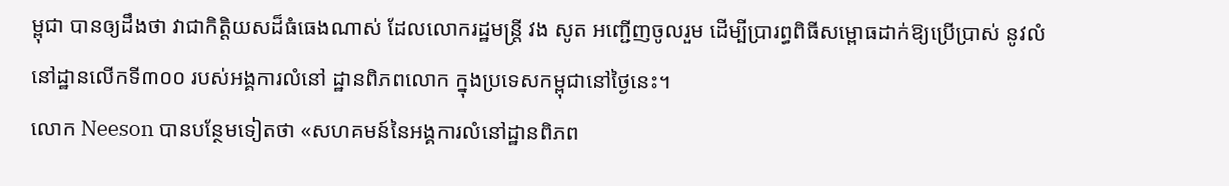ម្ពុជា បានឲ្យដឹងថា វាជាកិត្តិយសដ៏ធំធេងណាស់ ដែលលោករដ្ឋមន្ត្រី វង សូត អញ្ជើញចូលរួម ដើម្បីប្រារព្ធពិធីសម្ពោធដាក់ឱ្យប្រើប្រាស់ នូវលំនៅដ្ឋានលើកទី៣០០ របស់អង្គការលំនៅ ដ្ឋានពិភពលោក ក្នុងប្រទេសកម្ពុជានៅថ្ងៃនេះ។
លោក Neeson បានបន្ថែមទៀតថា «សហគមន៍នៃអង្គការលំនៅដ្ឋានពិភព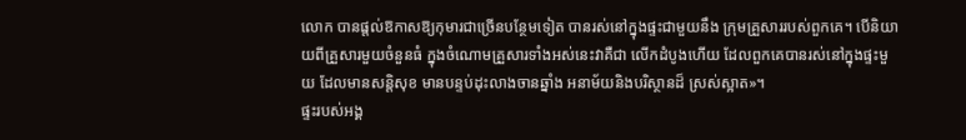លោក បានផ្ដល់ឱកាសឱ្យកុមារជាច្រើនបន្ថែមទៀត បានរស់នៅក្នុងផ្ទះជាមួយនឹង ក្រុមគ្រួសាររបស់ពួកគេ។ បើនិយាយពីគ្រួសារមួយចំនួនធំ ក្នុងចំណោមគ្រួសារទាំងអស់នេះវាគឺជា លើកដំបូងហើយ ដែលពួកគេបានរស់នៅក្នុងផ្ទះមួយ ដែលមានសន្ដិសុខ មានបន្ទប់ដុះលាងចានឆ្នាំង អនាម័យនិងបរិស្ថានដ៏ ស្រស់ស្អាត»។
ផ្ទះរបស់អង្គ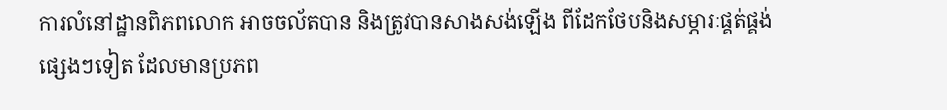ការលំនៅដ្ឋានពិភពលោក អាចចល័តបាន និងត្រូវបានសាងសង់ឡើង ពីដែកថែបនិងសម្ភារៈផ្គត់ផ្គង់ផ្សេងៗទៀត ដែលមានប្រភព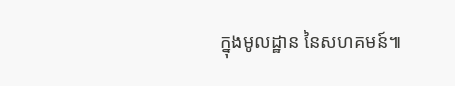ក្នុងមូលដ្ឋាន នៃសហគមន៍៕